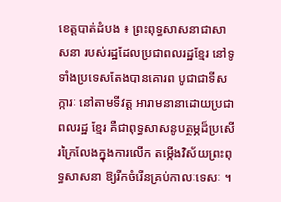ខេត្តបាត់ដំបង ៖ ព្រះពុទ្ធសាសនាជាសាសនា របស់រដ្ឋដែលប្រជាពលរដ្ឋខ្មែរ នៅទូទាំងប្រទេសតែងបានគោរព បូជាជាទីសក្ការៈ នៅតាមទីវត្ត អារាមនានាដោយប្រជាពលរដ្ឋ ខ្មែរ គឺជាពុទ្ធសាសនូបត្ថម្ភដ៏ប្រសើរក្រៃលែងក្នុងការលើក តម្កើងវិស័យព្រះពុទ្ធសាសនា ឱ្យរីកចំរើនគ្រប់កាលៈទេសៈ ។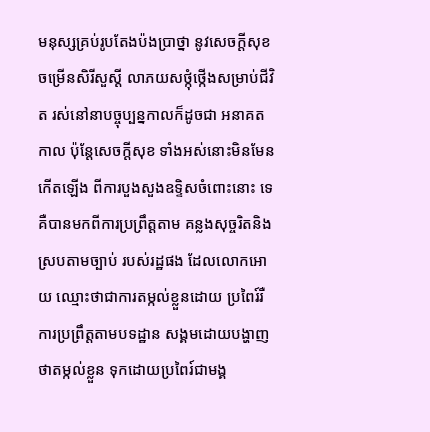មនុស្សគ្រប់រូបតែងប៉ងប្រាថ្នា នូវសេចក្តីសុខចម្រើនសិរីសួស្តី លាភយសថ្កុំថ្កើងសម្រាប់ជីវិត រស់នៅនាបច្ចុប្បន្នកាលក៏ដូចជា អនាគតកាល ប៉ុន្តែសេចក្តីសុខ ទាំងអស់នោះមិនមែនកើតឡើង ពីការបួងសួងឧទ្ទិសចំពោះនោះ ទេ គឺបានមកពីការប្រព្រឹត្តតាម គន្លងសុច្ចរិតនិងស្របតាមច្បាប់ របស់រដ្ឋផង ដែលលោកអោយ ឈ្មោះថាជាការតម្កល់ខ្លួនដោយ ប្រពៃរ៍រឺការប្រព្រឹត្តតាមបទដ្ឋាន សង្គមដោយបង្ហាញថាតម្កល់ខ្លួន ទុកដោយប្រពៃរ៍ជាមង្គ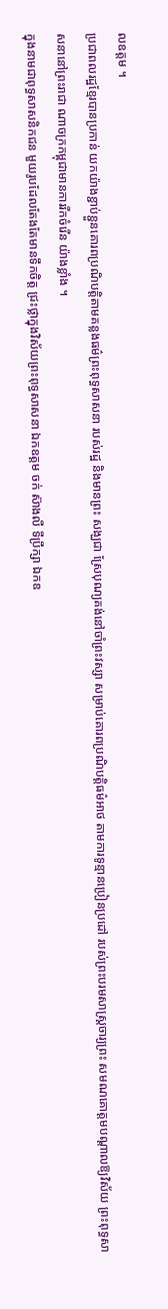លឧត្តម ។
ប្រជាពលរដ្ឋខ្មែរបានប្រកាន់ យកយ៉ាងខ្ជាប់ខ្ជួនគោរពប្រណិបត្តិតាមគន្លងធម៌ព្រះពុទ្ធសាសនា របស់រដ្ឋ និងមានព្រះ សង្ឃជា ស្រែបុណ្យគង់នៅចាំព្រះវស្សា សម្រាប់គោរពប្រណិបត្តិធម៌អាថ តាមការទូន្មានប្រៀនប្រដៅ របស់ព្រះបរមសាស្ត្រចារ្យព្រះ សមណគោត្តមបណ្តាលឱ្យវិស័យ ព្រះពុទ្ធសាសនានៅព្រះរាជា ណាចក្រកម្ពុជាមានការរីកចំរើន យ៉ាងខ្លាំង ។
ក្នុងនាមជាពុទ្ធសាសនិកជន មួយរូបដែលតែងតែមានទឹកចិត្ត ជ្រះថ្លាក្នុងវិស័យព្រះពុទ្ធសាសនា ឯកឧត្តម ចក់ ស៊ាងលី ទីប្រឹក្សា ឯកឧ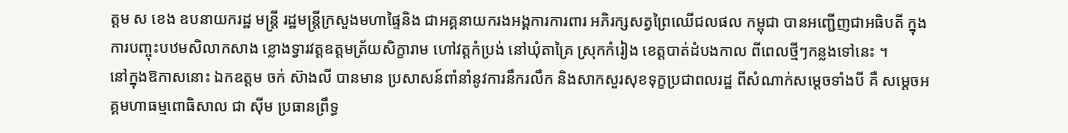ត្តម ស ខេង ឧបនាយករដ្ឋ មន្ត្រី រដ្ឋមន្ត្រីក្រសួងមហាផ្ទៃនិង ជាអគ្គនាយករងអង្គការការពារ អភិរក្សសត្វព្រៃឈើជលផល កម្ពុជា បានអញ្ជើញជាអធិបតី ក្នុងការបញ្ចុះបឋមសិលាកសាង ខ្លោងទ្វារវត្តឧត្តមត្រ័យសិក្ខារាម ហៅវត្តកំប្រង់ នៅឃុំតាគ្រៃ ស្រុកកំរៀង ខេត្តបាត់ដំបងកាល ពីពេលថ្មីៗកន្លងទៅនេះ ។
នៅក្នុងឱកាសនោះ ឯកឧត្តម ចក់ ស៊ាងលី បានមាន ប្រសាសន៍ពាំនាំនូវការនឹករលឹក និងសាកសួរសុខទុក្ខប្រជាពលរដ្ឋ ពីសំណាក់សម្តេចទាំងបី គឺ សម្តេចអគ្គមហាធម្មពោធិសាល ជា ស៊ីម ប្រធានព្រឹទ្ធ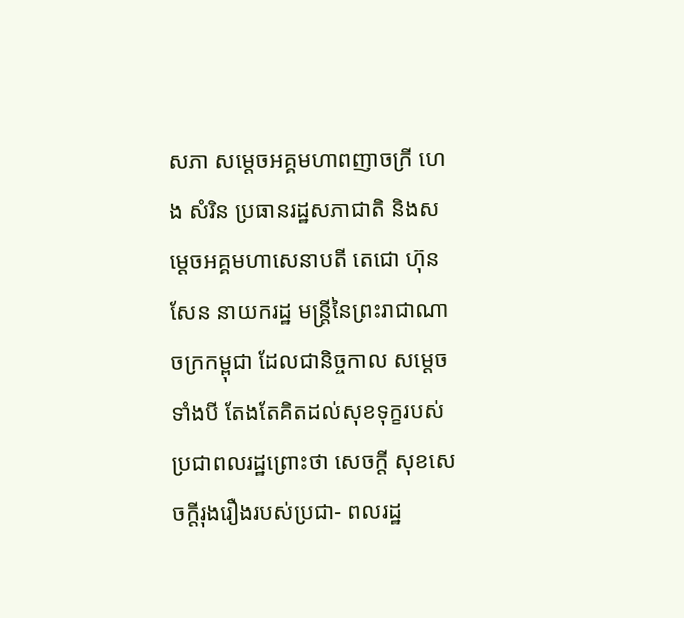សភា សម្តេចអគ្គមហាពញាចក្រី ហេង សំរិន ប្រធានរដ្ឋសភាជាតិ និងសម្តេចអគ្គមហាសេនាបតី តេជោ ហ៊ុន សែន នាយករដ្ឋ មន្ត្រីនៃព្រះរាជាណាចក្រកម្ពុជា ដែលជានិច្ចកាល សម្តេចទាំងបី តែងតែគិតដល់សុខទុក្ខរបស់ ប្រជាពលរដ្ឋព្រោះថា សេចក្តី សុខសេចក្តីរុងរឿងរបស់ប្រជា- ពលរដ្ឋ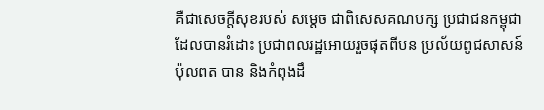គឺជាសេចក្តីសុខរបស់ សម្តេច ជាពិសេសគណបក្ស ប្រជាជនកម្ពុជាដែលបានរំដោះ ប្រជាពលរដ្ឋអោយរួចផុតពីបន ប្រល័យពូជសាសន៍ប៉ុលពត បាន និងកំពុងដឹ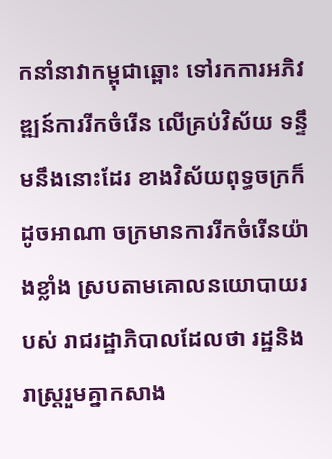កនាំនាវាកម្ពុជាឆ្ពោះ ទៅរកការអភិវឌ្ឍន៍ការរីកចំរើន លើគ្រប់វិស័យ ទន្ទឹមនឹងនោះដែរ ខាងវិស័យពុទ្ធចក្រក៏ដូចអាណា ចក្រមានការរីកចំរើនយ៉ាងខ្លាំង ស្របតាមគោលនយោបាយរបស់ រាជរដ្ឋាភិបាលដែលថា រដ្ឋនិង រាស្ត្ររួមគ្នាកសាង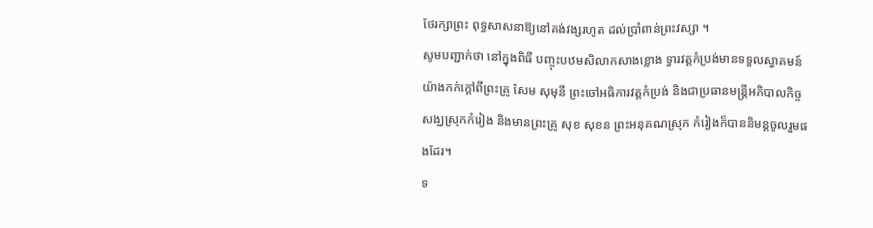ថែរក្សាព្រះ ពុទ្ធសាសនាឱ្យនៅគង់វង្សរហូត ដល់ប្រាំពាន់ព្រះវស្សា ។
សូមបញ្ជាក់ថា នៅក្នុងពិធី បញ្ចុះបឋមសិលាកសាងខ្លោង ទ្វារវត្តកំប្រង់មានទទួលស្វាគមន៍ យ៉ាងកក់ក្តៅពីព្រះគ្រូ សែម សុមុនី ព្រះចៅអធិការវត្តកំប្រង់ និងជាប្រធានមន្ត្រីអភិបាលកិច្ច សង្ឃស្រុកកំរៀង និងមានព្រះគ្រូ សុខ សុខន ព្រះអនុគណស្រុក កំរៀងក៏បាននិមន្តចូលរួមផងដែរ។
ទ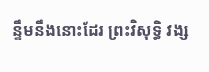ន្ទឹមនឹងនោះដែរ ព្រះវិសុទ្ធិ វង្ស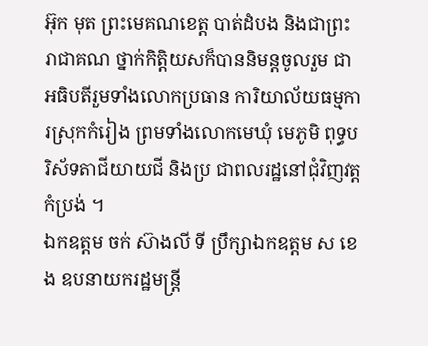អ៊ុក មុត ព្រះមេគណខេត្ត បាត់ដំបង និងជាព្រះរាជាគណ ថ្នាក់កិត្តិយសក៏បាននិមន្តចូលរួម ជាអធិបតីរួមទាំងលោកប្រធាន ការិយាល័យធម្មការស្រុកកំរៀង ព្រមទាំងលោកមេឃុំ មេភូមិ ពុទ្ធបរិស័ទតាជីយាយជី និងប្រ ជាពលរដ្ឋនៅជុំវិញវត្តកំប្រង់ ។
ឯកឧត្តម ចក់ ស៊ាងលី ទី ប្រឹក្សាឯកឧត្តម ស ខេង ឧបនាយករដ្ឋមន្ត្រី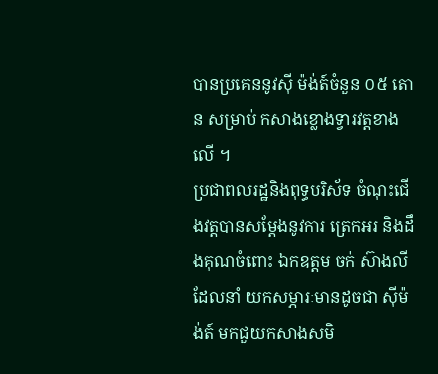បានប្រគេននូវស៊ី ម៉ង់ត៍ចំនួន ០៥ តោន សម្រាប់ កសាងខ្លោងទ្វារវត្តខាងលើ ។
ប្រជាពលរដ្ឋនិងពុទ្ធបរិស័ទ ចំណុះជើងវត្តបានសម្តែងនូវការ ត្រេកអរ និងដឹងគុណចំពោះ ឯកឧត្តម ចក់ ស៊ាងលី ដែលនាំ យកសម្ភារៈមានដូចជា ស៊ីម៉ង់ត៍ មកជួយកសាងសមិ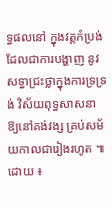ទ្ធផលនៅ ក្នុងវត្តកំប្រង់ដែលជាការបង្ហាញ នូវសទ្ធាជ្រះថ្លាក្នុងការទ្រទ្រង់ វិស័យពុទ្ធសាសនាឱ្យនៅគង់វង្ស គ្រប់សម័យកាលជារៀងរហូត ៕
ដោយ ៖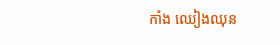កាំង ឈៀងឈុន